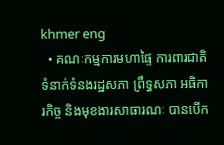khmer eng
  • គណៈកម្មការមហាផ្ទៃ ការពារជាតិ ទំនាក់ទំនងរដ្ឋសភា ព្រឹទ្ធសភា អធិការកិច្ច និងមុខងារសាធារណៈ បានបើក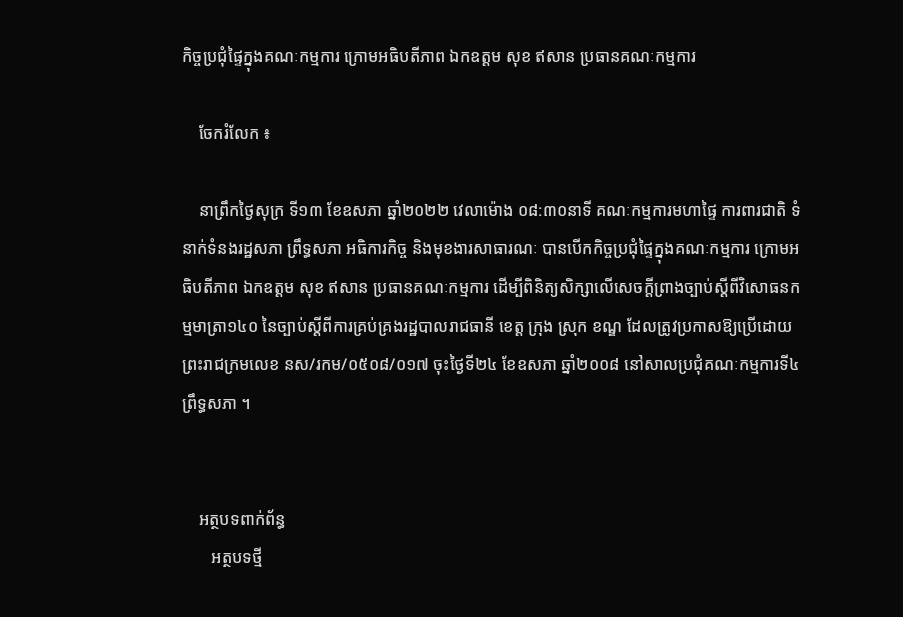កិច្ចប្រជុំផ្ទៃក្នុងគណៈកម្មការ ក្រោមអធិបតីភាព ឯកឧត្តម សុខ ឥសាន ប្រធានគណៈកម្មការ

    ចែករំលែក ៖

    នាព្រឹកថ្ងៃសុក្រ ទី១៣ ខែឧសភា ឆ្នាំ២០២២ វេលាម៉ោង ០៨:៣០នាទី គណៈកម្មការមហាផ្ទៃ ការពារជាតិ ទំនាក់ទំនងរដ្ឋសភា ព្រឹទ្ធសភា អធិការកិច្ច និងមុខងារសាធារណៈ បានបើកកិច្ចប្រជុំផ្ទៃក្នុងគណៈកម្មការ ក្រោមអធិបតីភាព ឯកឧត្តម សុខ ឥសាន ប្រធានគណៈកម្មការ ដើម្បីពិនិត្យសិក្សាលើសេចក្ដីព្រាងច្បាប់ស្ដីពីវិសោធនកម្មមាត្រា១៤០ នៃច្បាប់ស្ដីពីការគ្រប់គ្រងរដ្ឋបាលរាជធានី ខេត្ត ក្រុង ស្រុក ខណ្ឌ ដែលត្រូវប្រកាសឱ្យប្រើដោយព្រះរាជក្រមលេខ នស/រកម/០៥០៨/០១៧ ចុះថ្ងៃទី២៤ ខែឧសភា ឆ្នាំ២០០៨ នៅសាលប្រជុំគណៈកម្មការទី៤ ព្រឹទ្ធសភា ។


    អត្ថបទពាក់ព័ន្ធ
       អត្ថបទថ្មី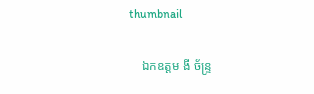thumbnail

    ឯកឧត្តម ងី ច័ន្រ្ទ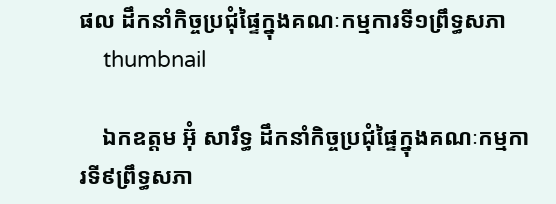ផល ដឹកនាំកិច្ចប្រជុំផ្ទៃក្នុងគណៈកម្មការទី១ព្រឹទ្ធសភា
    thumbnail

    ឯកឧត្តម អ៊ុំ សារឹទ្ធ ដឹកនាំកិច្ចប្រជុំផ្ទៃក្នុងគណៈកម្មការទី៩ព្រឹទ្ធសភា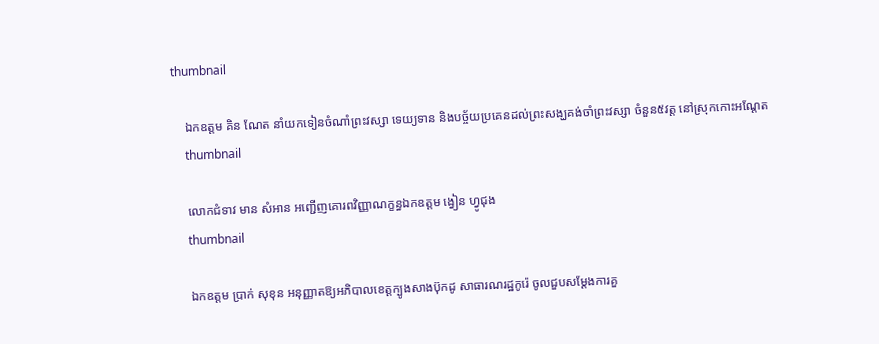thumbnail

    ឯកឧត្ដម គិន ណែត នាំយកទៀនចំណាំព្រះវស្សា ទេយ្យទាន និងបច្ច័យប្រគេនដល់ព្រះសង្ឃគង់ចាំព្រះវស្សា ចំនួន៥វត្ត នៅស្រុកកោះអណ្ដែត
    thumbnail

    លោកជំទាវ មាន សំអាន អញ្ជើញគោរពវិញ្ញាណក្ខន្ធឯកឧត្តម ង្វៀន ហ្វូជុង
    thumbnail

    ឯកឧត្តម ប្រាក់ សុខុន អនុញ្ញាតឱ្យអភិបាលខេត្តក្បូងសាងប៊ុកដូ សាធារណរដ្ឋកូរ៉េ ចូលជួបសម្តែងការគួ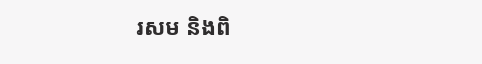រសម និងពិ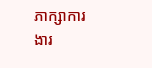ភាក្សាការងារ